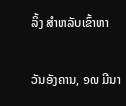ລິ້ງ ສຳຫລັບເຂົ້າຫາ

ວັນອັງຄານ, ໑໙ ມີນາ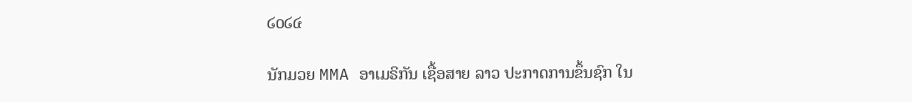໒໐໒໔

ນັກມວຍ MMA ອາເມຣິກັນ ເຊື້ອສາຍ ລາວ ປະກາດການຂຶ້ນຊົກ ໃນ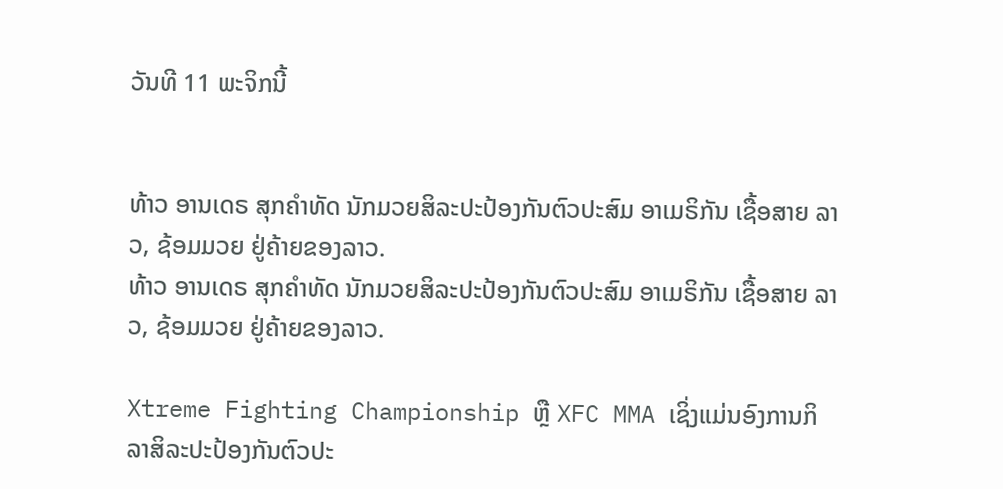ວັນທີ 11 ພະຈິກນີ້


ທ້າວ ອານເດຣ ສຸກຄຳທັດ ນັກມວຍສິລະປະປ້ອງກັນຕົວປະສົມ ອາເມຣິກັນ ເຊື້ອສາຍ ລາວ, ຊ້ອມມວຍ ຢູ່ຄ້າຍຂອງລາວ.
ທ້າວ ອານເດຣ ສຸກຄຳທັດ ນັກມວຍສິລະປະປ້ອງກັນຕົວປະສົມ ອາເມຣິກັນ ເຊື້ອສາຍ ລາວ, ຊ້ອມມວຍ ຢູ່ຄ້າຍຂອງລາວ.

Xtreme Fighting Championship ຫຼື XFC MMA ເຊິ່ງແມ່ນອົງການກິລາສິລະປະປ້ອງກັນຕົວປະ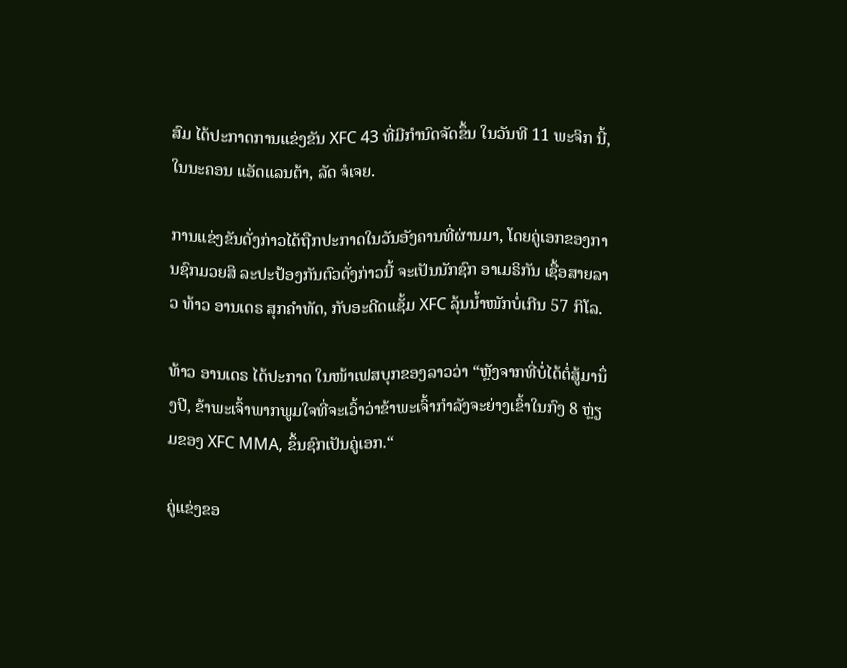ສົມ ໄດ້ປະກາດການແຂ່ງຂັນ XFC 43 ທີ່ມີກຳນົດຈັດຂຶ້ນ ໃນວັນທີ 11 ພະຈິກ ນີ້, ໃນນະຄອນ ແອັດແລນຕ້າ, ລັດ ຈໍເຈຍ.

ການແຂ່ງຂັນດັ່ງກ່າວໄດ້ຖືກປະກາດໃນວັນອັງຄານທີ່ຜ່ານມາ, ໂດຍຄູ່ເອກຂອງການຊົກມວຍສິ ລະປະປ້ອງກັນຕົວດັ່ງກ່າວນີ້ ຈະເປັນນັກຊົກ ອາເມຣິກັນ ເຊື້ອສາຍລາວ ທ້າວ ອານເດຣ ສຸກຄຳທັດ, ກັບອະດີດແຊັ້ມ XFC ລຸ້ນນໍ້າໜັກບໍ່ເກີນ 57 ກິໂລ.

ທ້າວ ອານເດຣ ໄດ້ປະກາດ ໃນໜ້າເຟສບຸກຂອງລາວວ່າ “ຫຼັງຈາກທີ່ບໍ່ໄດ້ຕໍ່ສູ້ມານຶ່ງປີ, ຂ້າພະເຈົ້າພາກພູມໃຈທີ່ຈະເວົ້າວ່າຂ້າພະເຈົ້າກຳລັງຈະຍ່າງເຂົ້າໃນກົງ 8 ຫຼ່ຽມຂອງ XFC MMA, ຂຶ້ນຊົກເປັນຄູ່ເອກ.“

ຄູ່ແຂ່ງຂອ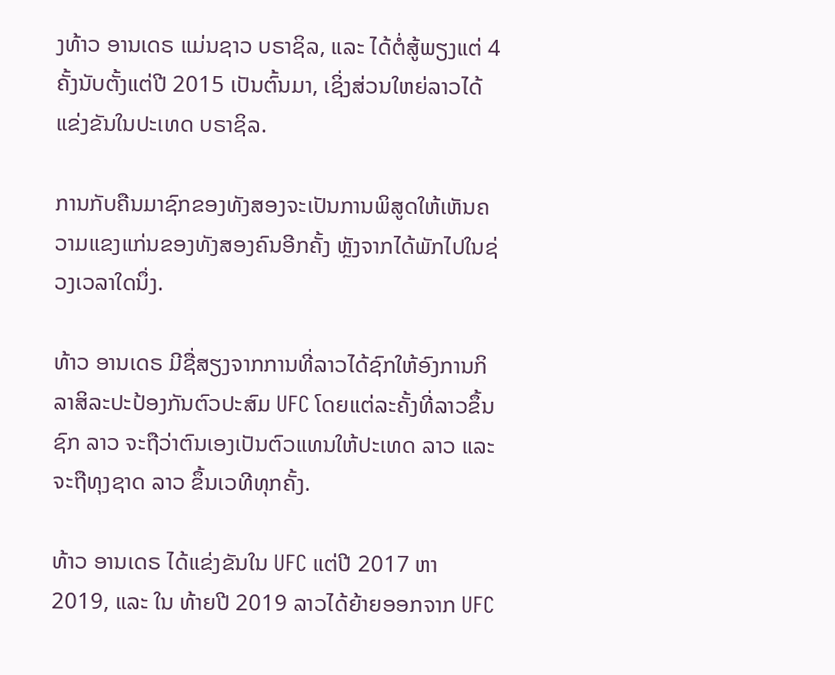ງທ້າວ ອານເດຣ ແມ່ນຊາວ ບຣາຊິລ, ແລະ ໄດ້ຕໍ່ສູ້ພຽງແຕ່ 4 ຄັ້ງນັບຕັ້ງແຕ່ປີ 2015 ເປັນຕົ້ນມາ, ເຊິ່ງສ່ວນໃຫຍ່ລາວໄດ້ແຂ່ງຂັນໃນປະເທດ ບຣາຊິລ.

ການກັບຄືນມາຊົກຂອງທັງສອງຈະເປັນການພິສູດໃຫ້ເຫັນຄວາມແຂງແກ່ນຂອງທັງສອງຄົນອີກຄັ້ງ ຫຼັງຈາກໄດ້ພັກໄປໃນຊ່ວງເວລາໃດນຶ່ງ.

ທ້າວ ອານເດຣ ມີຊື່ສຽງຈາກການທີ່ລາວໄດ້ຊົກໃຫ້ອົງການກິລາສິລະປະປ້ອງກັນຕົວປະສົມ UFC ໂດຍແຕ່ລະຄັ້ງທີ່ລາວຂຶ້ນຊົກ ລາວ ຈະຖືວ່າຕົນເອງເປັນຕົວແທນໃຫ້ປະເທດ ລາວ ແລະ ຈະຖືທຸງຊາດ ລາວ ຂຶ້ນເວທີທຸກຄັ້ງ.

ທ້າວ ອານເດຣ ໄດ້ແຂ່ງຂັນໃນ UFC ແຕ່ປີ 2017 ຫາ 2019, ແລະ ໃນ ທ້າຍປີ 2019 ລາວໄດ້ຍ້າຍອອກຈາກ UFC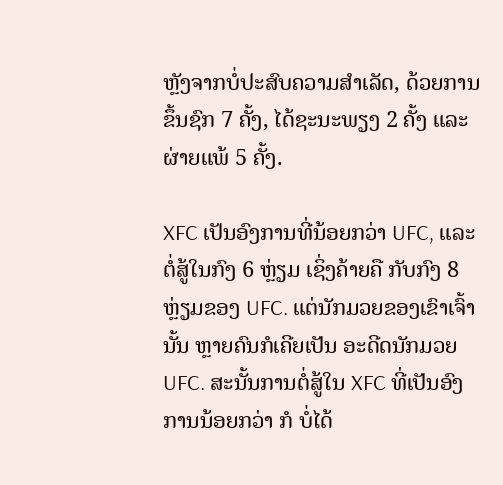ຫຼັງຈາກບໍ່ປະສົບຄວາມສຳເລັດ, ດ້ວຍການຂຶ້ນຊົກ 7 ຄັ້ງ, ໄດ້ຊະນະພຽງ 2 ຄັ້ງ ແລະ ຜ່າຍແພ້ 5 ຄັ້ງ.

XFC ເປັນອົງການທີ່ນ້ອຍກວ່າ UFC, ແລະ ຕໍ່ສູ້ໃນກົງ 6 ຫຼ່ຽມ ເຊິ່ງຄ້າຍຄື ກັບກົງ 8 ຫຼ່ຽມຂອງ UFC. ແຕ່ນັກມວຍຂອງເຂົາເຈົ້ານັ້ນ ຫຼາຍຄົນກໍເຄີຍເປັນ ອະດີດນັກມວຍ UFC. ສະນັ້ນການຕໍ່ສູ້ໃນ XFC ທີ່ເປັນອົງການນ້ອຍກວ່າ ກໍ ບໍ່ໄດ້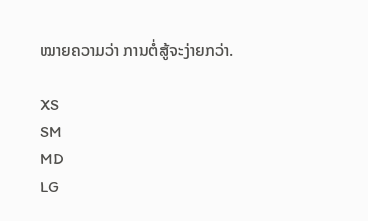ໝາຍຄວາມວ່າ ການຕໍ່ສູ້ຈະງ່າຍກວ່າ.

XS
SM
MD
LG